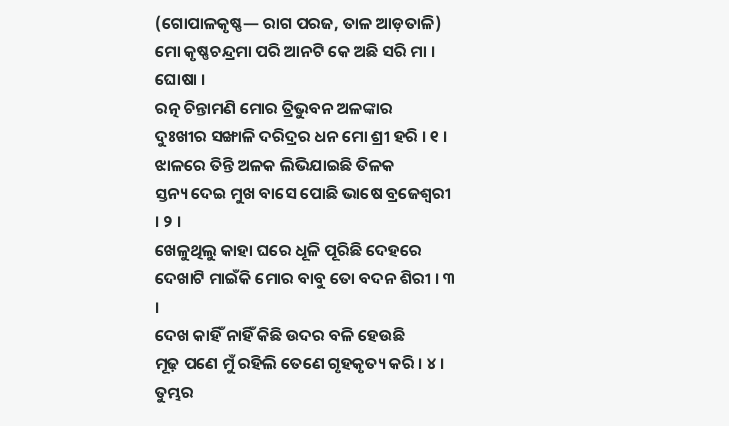(ଗୋପାଳକୃଷ୍ଣ— ରାଗ ପରଜ, ତାଳ ଆଡ଼ତାଳି)
ମୋ କୃଷ୍ଣଚନ୍ଦ୍ରମା ପରି ଆନଟି କେ ଅଛି ସରି ମା । ଘୋଷା ।
ରତ୍ନ ଚିନ୍ତାମଣି ମୋର ତ୍ରିଭୁବନ ଅଳଙ୍କାର
ଦୁଃଖୀର ସଙ୍ଖାଳି ଦରିଦ୍ରର ଧନ ମୋ ଶ୍ରୀ ହରି । ୧ ।
ଝାଳରେ ତିନ୍ତି ଅଳକ ଲିଭିଯାଇଛି ତିଳକ
ସ୍ତନ୍ୟ ଦେଇ ମୁଖ ବାସେ ପୋଛି ଭାଷେ ବ୍ରଜେଶ୍ୱରୀ । ୨ ।
ଖେଳୁଥିଲୁ କାହା ଘରେ ଧୂଳି ପୂରିଛି ଦେହରେ
ଦେଖାଟି ମାଇଁକି ମୋର ବାବୁ ତୋ ବଦନ ଶିରୀ । ୩ ।
ଦେଖ କାହିଁ ନାହିଁ କିଛି ଉଦର ବଳି ହେଉଛି
ମୂଢ଼ ପଣେ ମୁଁ ରହିଲି ତେଣେ ଗୃହକୃତ୍ୟ କରି । ୪ ।
ତୁମ୍ଭର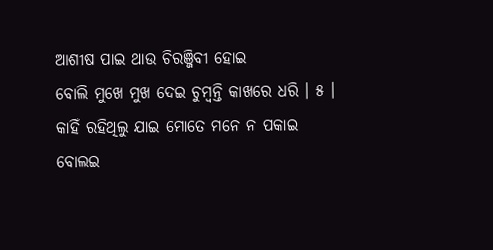ଆଶୀଷ ପାଇ ଥାଉ ଚିରଞ୍ଜିବୀ ହୋଇ
ବୋଲି ମୁଖେ ମୁଖ ଦେଇ ଚୁମ୍ବନ୍ତି କାଖରେ ଧରି । ୫ ।
କାହିଁ ରହିଥିଲୁ ଯାଇ ମୋତେ ମନେ ନ ପକାଇ
ବୋଲଇ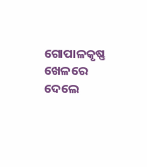ଗୋପାଳକୃଷ୍ଣ ଖେଳରେ ଦେଲେ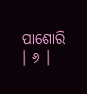ପାଶୋରି । ୬ ।